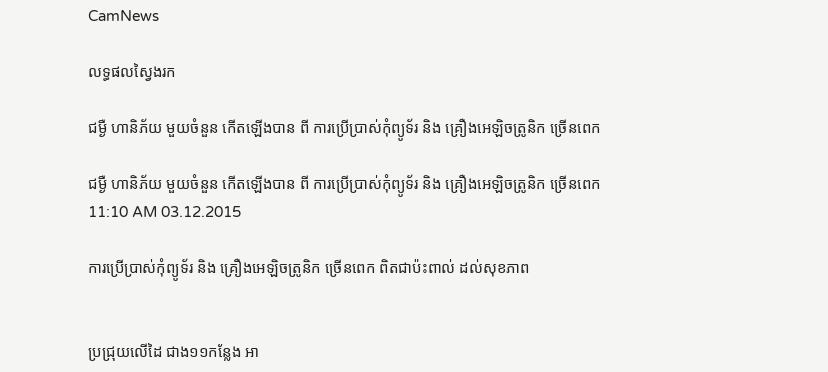CamNews

លទ្ធផលស្វៃងរក

ជម្ងឺ ហានិភ័យ មួយចំនួន កើតឡើងបាន ពី ការប្រើប្រាស់កុំព្យូទ័រ និង គ្រឿងអេឡិចត្រូនិក ច្រើនពេក

ជម្ងឺ ហានិភ័យ មួយចំនួន កើតឡើងបាន ពី ការប្រើប្រាស់កុំព្យូទ័រ និង គ្រឿងអេឡិចត្រូនិក ច្រើនពេក
11:10 AM 03.12.2015

ការប្រើប្រាស់កុំព្យូទ័រ និង គ្រឿងអេឡិចត្រូនិក ច្រើនពេក ពិតជាប៉ះពាល់ ដល់សុខភាព


ប្រជ្រុយលើដៃ ជាង១១កន្លែង អា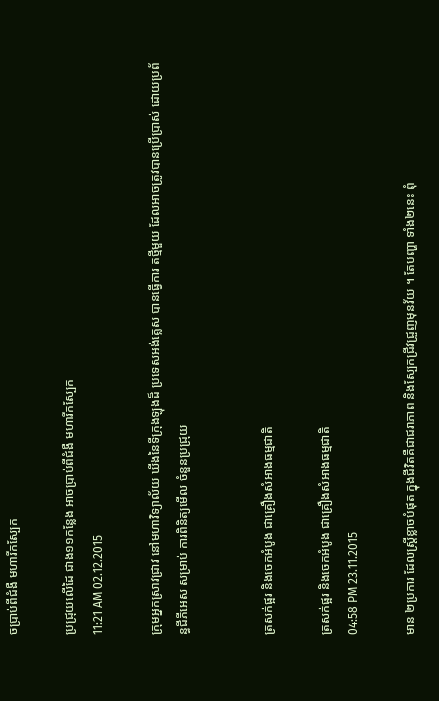ចប្រាប់ពីជំងឺ មហារីកស្បែក

ប្រជ្រុយលើដៃ ជាង១១កន្លែង អាចប្រាប់ពីជំងឺ មហារីកស្បែក
11:21 AM 02.12.2015

ក្រុមអ្នកស្រាវជ្រាវ នៅមហាវិទ្យាល័យ ឃីងនៃទីក្រុងឡុងដ៏ ប្រទេសអង់គ្លេស បានធ្វើការ តថ្មីមួយ ដែលអាចត្រូវបានប្រើប្រាស់ ដោយប្រព័ន្ធជីភីអេស សម្រាប់ ការពិនិត្យមើល ចំនួនប្រជ្រុយ


ត្រសក់ផ្អរ និងចេកអំបូង ជាគ្រឿងសំអាងធម្មជាតិ

ត្រសក់ផ្អរ និងចេកអំបូង ជាគ្រឿងសំអាងធម្មជាតិ
04:58 PM 23.11.2015

មាន ២ប្រការ ដែលស្រ្តីខ្លាចបំផុត ក្នុងជីវិតគឺជាជរាភាព និងស្បែកជ្រីវជ្រួញមុនវ័យ ។ តែបញ្ហា ទាំង២នេះ ពុំ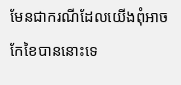មែនជាករណីដែលយើងពុំអាចកែខៃបាននោះទេ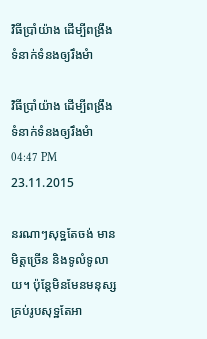វិធីប្រាំយ៉ាង ដើម្បីពង្រឹង ទំនាក់ទំនងឲ្យរឹងមំា

វិធីប្រាំយ៉ាង ដើម្បីពង្រឹង ទំនាក់ទំនងឲ្យរឹងមំា
04:47 PM 23.11.2015

នរណាៗសុទ្ឋតែចង់ មានមិត្តច្រើន និងទូលំទូលាយ។ ប៉ុន្តែមិនមែនមនុស្ស គ្រប់រូបសុទ្ឋតែអា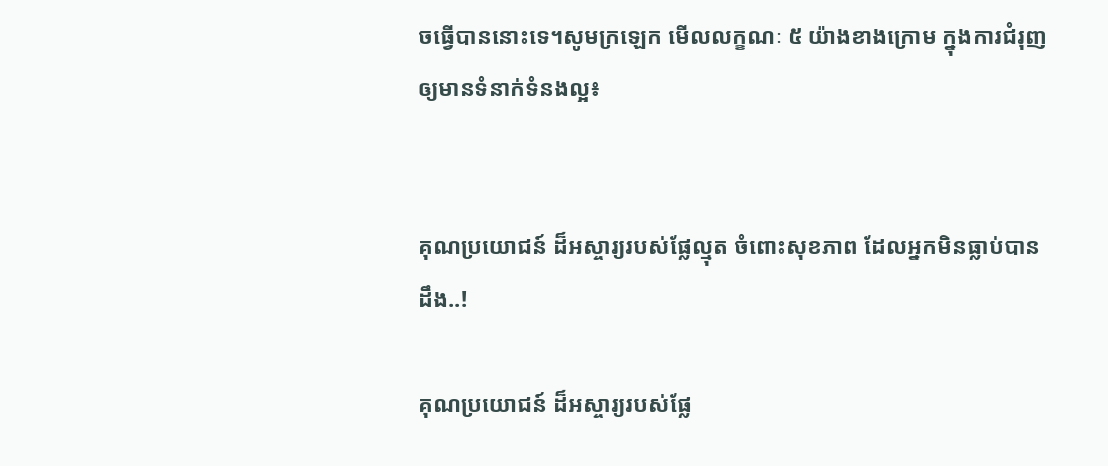ចធ្វើបាននោះទេ។សូមក្រឡេក មើលលក្ខណៈ ៥ យ៉ាងខាងក្រោម ក្នុងការជំរុញឲ្យមានទំនាក់ទំនងល្អ៖


គុណប្រយោជន៍ ដ៏អស្ចារ្យរបស់ផ្លែល្មុត ចំពោះសុខភាព ដែលអ្នកមិនធ្លាប់បានដឹង..!

គុណប្រយោជន៍ ដ៏អស្ចារ្យរបស់ផ្លែ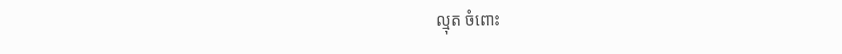ល្មុត ចំពោះ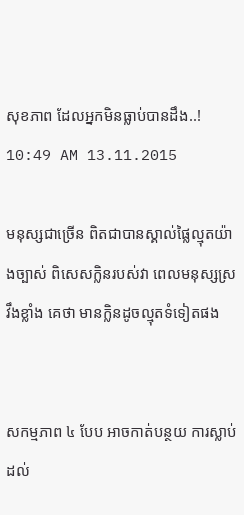សុខភាព ដែលអ្នកមិនធ្លាប់បានដឹង..!
10:49 AM 13.11.2015

មនុស្សជាច្រើន ពិតជាបានស្គាល់ផ្លៃល្មុតយ៉ាងច្បាស់ ពិសេសក្លិនរបស់វា ពេលមនុស្សស្រវឹងខ្លាំង គេថា មានក្លិនដូចល្មុតទំទៀតផង


សកម្មភាព ៤ បែប អាចកាត់បន្ថយ ការស្លាប់ ដល់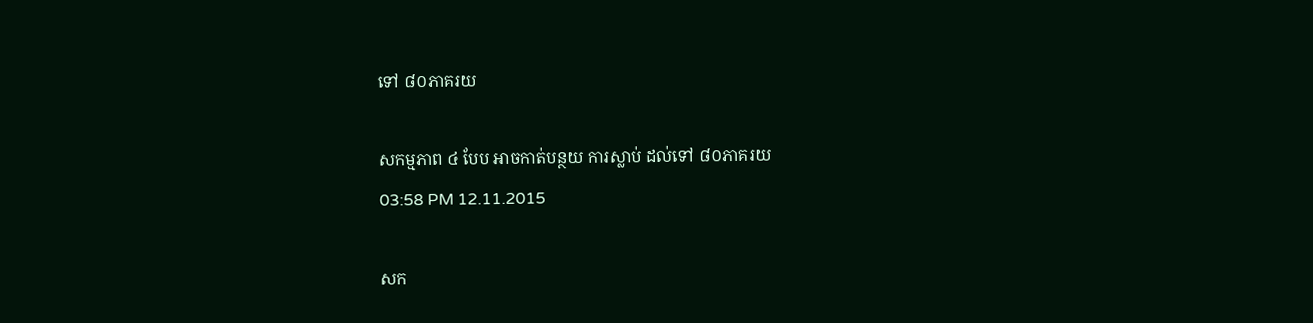ទៅ ៨០ភាគរយ

សកម្មភាព ៤ បែប អាចកាត់បន្ថយ ការស្លាប់ ដល់ទៅ ៨០ភាគរយ
03:58 PM 12.11.2015

សក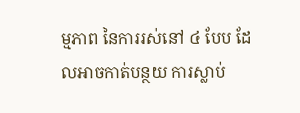ម្មភាព នៃការរស់នៅ ៤ បែប ដែលអាចកាត់បន្ថយ ការស្លាប់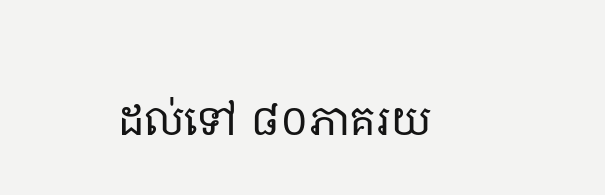ដល់ទៅ ៨០ភាគរយ